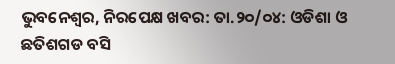ଭୁବନେଶ୍ୱର, ନିରପେକ୍ଷ ଖବର: ତା.୨୦/୦୪: ଓଡିଶା ଓ ଛତିଶଗଡ ବସି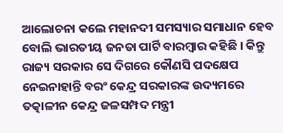ଆଲୋଚନା କଲେ ମହାନଦୀ ସମସ୍ୟାର ସମାଧାନ ହେବ ବୋଲି ଭାରତୀୟ ଜନତା ପାର୍ଟି ବାରମ୍ବାର କହିଛି । କିନ୍ତୁ ରାଜ୍ୟ ସରକାର ସେ ଦିଗରେ କୌଣସି ପଦକ୍ଷେପ ନେଇନାହାନ୍ତି ବରଂ କେନ୍ଦ୍ର ସରକାରଙ୍କ ଉଦ୍ୟମରେ ତତ୍କାଳୀନ କେନ୍ଦ୍ର ଜଳସମ୍ପଦ ମନ୍ତ୍ରୀ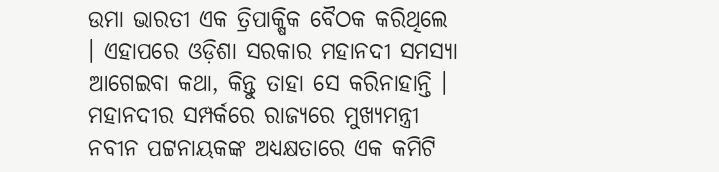ଉମା ଭାରତୀ ଏକ ତ୍ରିପାକ୍ଷିକ ବୈଠକ କରିଥିଲେ । ଏହାପରେ ଓଡ଼ିଶା ସରକାର ମହାନଦୀ ସମସ୍ୟା ଆଗେଇବା କଥା, କିନ୍ତୁ ତାହା ସେ କରିନାହାନ୍ତି । ମହାନଦୀର ସମ୍ପର୍କରେ ରାଜ୍ୟରେ ମୁଖ୍ୟମନ୍ତ୍ରୀ ନବୀନ ପଟ୍ଟନାୟକଙ୍କ ଅଧ୍ୟକ୍ଷତାରେ ଏକ କମିଟି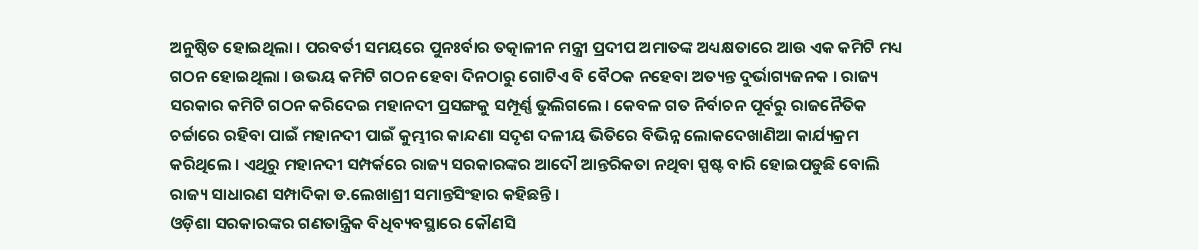ଅନୁଷ୍ଠିତ ହୋଇଥିଲା । ପରବର୍ତୀ ସମୟରେ ପୁନଃର୍ବାର ତତ୍କାଳୀନ ମନ୍ତ୍ରୀ ପ୍ରଦୀପ ଅମାତଙ୍କ ଅଧ୍ୟକ୍ଷତାରେ ଆଉ ଏକ କମିଟି ମଧ୍ୟ ଗଠନ ହୋଇଥିଲା । ଉଭୟ କମିଟି ଗଠନ ହେବା ଦିନଠାରୁ ଗୋଟିଏ ବି ବୈଠକ ନହେବା ଅତ୍ୟନ୍ତ ଦୁର୍ଭାଗ୍ୟଜନକ । ରାଜ୍ୟ ସରକାର କମିଟି ଗଠନ କରିଦେଇ ମହାନଦୀ ପ୍ରସଙ୍ଗକୁ ସମ୍ପୂର୍ଣ୍ଣ ଭୁଲିଗଲେ । କେବଳ ଗତ ନିର୍ବାଚନ ପୂର୍ବରୁ ରାଜନୈତିକ ଚର୍ଚ୍ଚାରେ ରହିବା ପାଇଁ ମହାନଦୀ ପାଇଁ କୁମ୍ଭୀର କାନ୍ଦଣା ସଦୃଶ ଦଳୀୟ ଭିତିରେ ବିଭିନ୍ନ ଲୋକଦେଖାଣିଆ କାର୍ଯ୍ୟକ୍ରମ କରିଥିଲେ । ଏଥିରୁ ମହାନଦୀ ସମ୍ପର୍କରେ ରାଜ୍ୟ ସରକାରଙ୍କର ଆଦୌ ଆନ୍ତରିକତା ନଥିବା ସ୍ପଷ୍ଟ ବାରି ହୋଇପଡୁଛି ବୋଲି ରାଜ୍ୟ ସାଧାରଣ ସମ୍ପାଦିକା ଡ.ଲେଖାଶ୍ରୀ ସମାନ୍ତସିଂହାର କହିଛନ୍ତି ।
ଓଡ଼ିଶା ସରକାରଙ୍କର ଗଣତାନ୍ତ୍ରିକ ବିଧିବ୍ୟବସ୍ଥାରେ କୌଣସି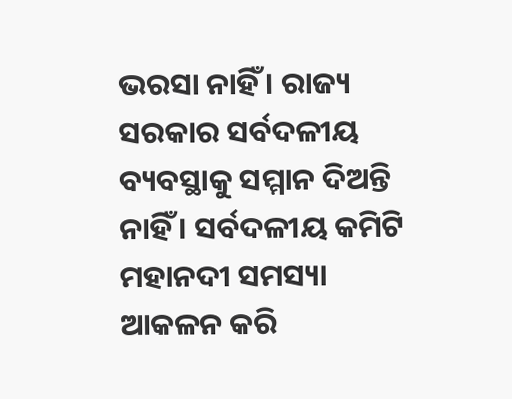ଭରସା ନାହିଁ । ରାଜ୍ୟ ସରକାର ସର୍ବଦଳୀୟ ବ୍ୟବସ୍ଥାକୁ ସମ୍ମାନ ଦିଅନ୍ତି ନାହିଁ । ସର୍ବଦଳୀୟ କମିଟି ମହାନଦୀ ସମସ୍ୟା ଆକଳନ କରି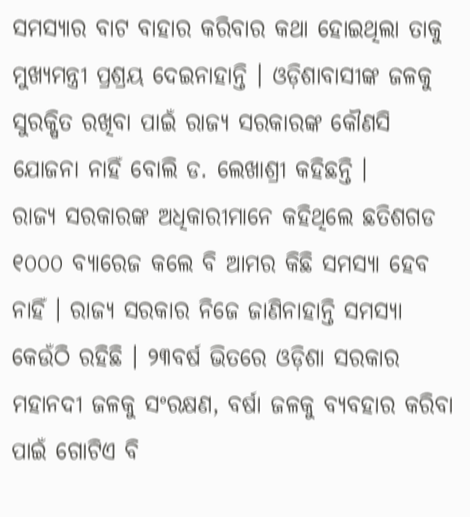ସମସ୍ୟାର ବାଟ ବାହାର କରିବାର କଥା ହୋଇଥିଲା ତାକୁ ମୁଖ୍ୟମନ୍ତ୍ରୀ ପ୍ରଶ୍ରୟ ଦେଇନାହାନ୍ତି । ଓଡ଼ିଶାବାସୀଙ୍କ ଜଳକୁ ସୁରକ୍ଷିତ ରଖିବା ପାଇଁ ରାଜ୍ୟ ସରକାରଙ୍କ କୌଣସି ଯୋଜନା ନାହିଁ ବୋଲି ଡ. ଲେଖାଶ୍ରୀ କହିଛନ୍ତି ।
ରାଜ୍ୟ ସରକାରଙ୍କ ଅଧିକାରୀମାନେ କହିଥିଲେ ଛତିଶଗଡ ୧୦୦୦ ବ୍ୟାରେଜ କଲେ ବି ଆମର କିଛି ସମସ୍ୟା ହେବ ନାହିଁ । ରାଜ୍ୟ ସରକାର ନିଜେ ଜାଣିନାହାନ୍ତି ସମସ୍ୟା କେଉଁଠି ରହିଛି । ୨୩ବର୍ଷ ଭିତରେ ଓଡ଼ିଶା ସରକାର ମହାନଦୀ ଜଳକୁ ସଂରକ୍ଷଣ, ବର୍ଷା ଜଳକୁ ବ୍ୟବହାର କରିବା ପାଇଁ ଗୋଟିଏ ବି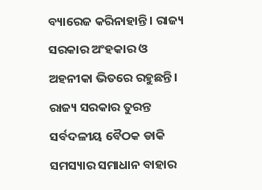ବ୍ୟାରେଜ କରିନାହାନ୍ତି । ରାଜ୍ୟ ସରକାର ଅଂହକାର ଓ ଅହନୀକା ଭିତରେ ରହୁଛନ୍ତି । ରାଜ୍ୟ ସରକାର ତୁରନ୍ତ ସର୍ବଦଳୀୟ ବୈଠକ ଡାକି ସମସ୍ୟାର ସମାଧାନ ବାହାର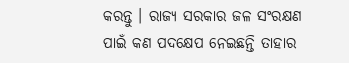କରନ୍ତୁ । ରାଜ୍ୟ ସରକାର ଜଳ ସଂରକ୍ଷଣ ପାଇଁ କଣ ପଦକ୍ଷେପ ନେଇଛନ୍ତି ତାହାର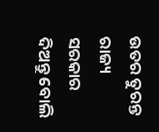ଉତର ତୁରନ୍ତ ରାଜ୍ୟ ସରକାର ଦିଅନ୍ତୁ ବୋଲି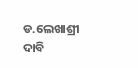ଡ.ଲେଖାଶ୍ରୀ ଦାବି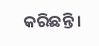କରିଛନ୍ତି ।